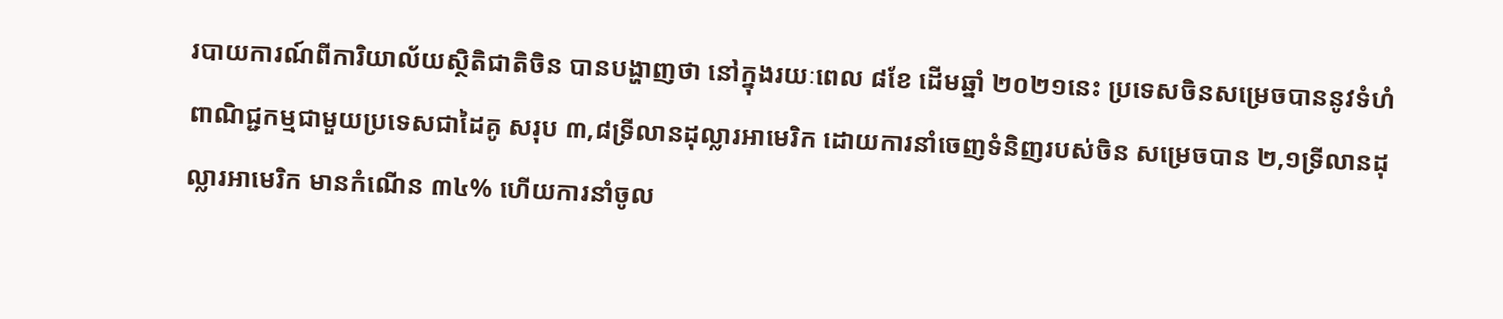របាយការណ៍ពីការិយាល័យស្ថិតិជាតិចិន បានបង្ហាញថា នៅក្នុងរយៈពេល ៨ខែ ដើមឆ្នាំ ២០២១នេះ ប្រទេសចិនសម្រេចបាននូវទំហំពាណិជ្ជកម្មជាមួយប្រទេសជាដៃគូ សរុប ៣,៨ទ្រីលានដុល្លារអាមេរិក ដោយការនាំចេញទំនិញរបស់ចិន សម្រេចបាន ២,១ទ្រីលានដុល្លារអាមេរិក មានកំណើន ៣៤% ហើយការនាំចូល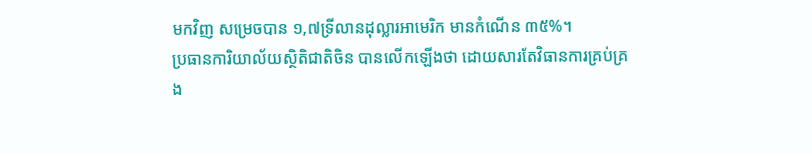មកវិញ សម្រេចបាន ១,៧ទ្រីលានដុល្លារអាមេរិក មានកំណើន ៣៥%។
ប្រធានការិយាល័យស្ថិតិជាតិចិន បានលើកឡើងថា ដោយសារតែវិធានការគ្រប់គ្រង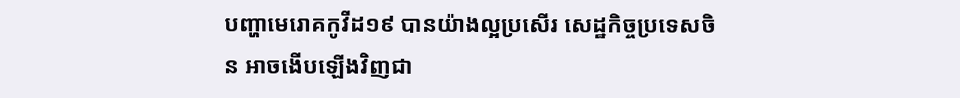បញ្ហាមេរោគកូវីដ១៩ បានយ៉ាងល្អប្រសើរ សេដ្ឋកិច្ចប្រទេសចិន អាចងើបឡើងវិញជា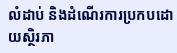លំដាប់ និងដំណើរការប្រកបដោយស្ថិរភា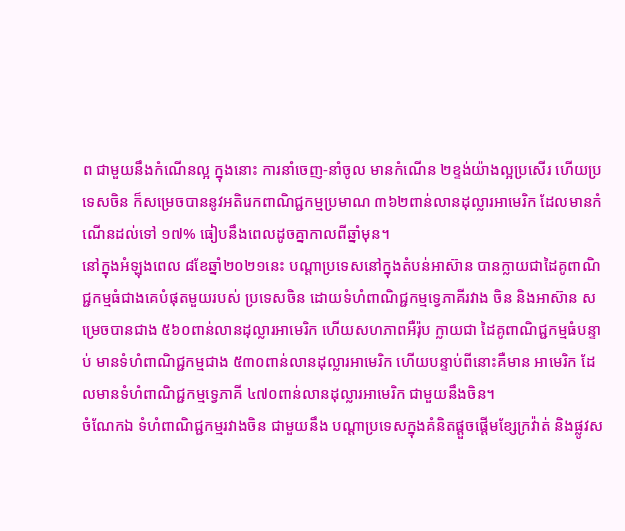ព ជាមួយនឹងកំណើនល្អ ក្នុងនោះ ការនាំចេញ-នាំចូល មានកំណើន ២ខ្ទង់យ៉ាងល្អប្រសើរ ហើយប្រទេសចិន ក៏សម្រេចបាននូវអតិរេកពាណិជ្ជកម្មប្រមាណ ៣៦២ពាន់លានដុល្លារអាមេរិក ដែលមានកំណើនដល់ទៅ ១៧% ធៀបនឹងពេលដូចគ្នាកាលពីឆ្នាំមុន។
នៅក្នុងអំឡុងពេល ៨ខែឆ្នាំ២០២១នេះ បណ្តាប្រទេសនៅក្នុងតំបន់អាស៊ាន បានក្លាយជាដៃគូពាណិជ្ជកម្មធំជាងគេបំផុតមួយរបស់ ប្រទេសចិន ដោយទំហំពាណិជ្ជកម្មទ្វេភាគីរវាង ចិន និងអាស៊ាន សម្រេចបានជាង ៥៦០ពាន់លានដុល្លារអាមេរិក ហើយសហភាពអឺរ៉ុប ក្លាយជា ដៃគូពាណិជ្ជកម្មធំបន្ទាប់ មានទំហំពាណិជ្ជកម្មជាង ៥៣០ពាន់លានដុល្លារអាមេរិក ហើយបន្ទាប់ពីនោះគឺមាន អាមេរិក ដែលមានទំហំពាណិជ្ជកម្មទ្វេភាគី ៤៧០ពាន់លានដុល្លារអាមេរិក ជាមួយនឹងចិន។
ចំណែកឯ ទំហំពាណិជ្ជកម្មរវាងចិន ជាមួយនឹង បណ្តាប្រទេសក្នុងគំនិតផ្តួចផ្តើមខ្សែក្រវ៉ាត់ និងផ្លូវស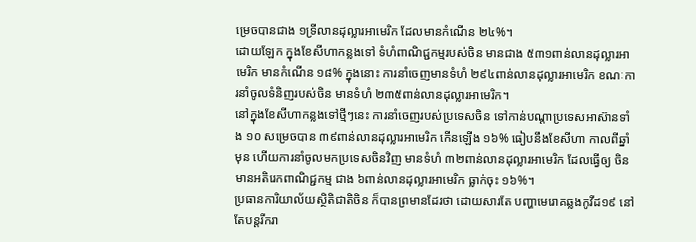ម្រេចបានជាង ១ទ្រីលានដុល្លារអាមេរិក ដែលមានកំណើន ២៤%។
ដោយឡែក ក្នុងខែសីហាកន្លងទៅ ទំហំពាណិជ្ជកម្មរបស់ចិន មានជាង ៥៣១ពាន់លានដុល្លារអាមេរិក មានកំណើន ១៨% ក្នុងនោះ ការនាំចេញមានទំហំ ២៩៤ពាន់លានដុល្លារអាមេរិក ខណៈការនាំចូលទំនិញរបស់ចិន មានទំហំ ២៣៥ពាន់លានដុល្លារអាមេរិក។
នៅក្នុងខែសីហាកន្លងទៅថ្មីៗនេះ ការនាំចេញរបស់ប្រទេសចិន ទៅកាន់បណ្តាប្រទេសអាស៊ានទាំង ១០ សម្រេចបាន ៣៩ពាន់លានដុល្លារអាមេរិក កើនឡើង ១៦% ធៀបនឹងខែសីហា កាលពីឆ្នាំមុន ហើយការនាំចូលមកប្រទេសចិនវិញ មានទំហំ ៣២ពាន់លានដុល្លារអាមេរិក ដែលធ្វើឲ្យ ចិន មានអតិរេកពាណិជ្ជកម្ម ជាង ៦ពាន់លានដុល្លារអាមេរិក ធ្លាក់ចុះ ១៦%។
ប្រធានការិយាល័យស្ថិតិជាតិចិន ក៏បានព្រមានដែរថា ដោយសារតែ បញ្ហាមេរោគឆ្លងកូវីដ១៩ នៅតែបន្តរីករា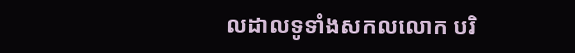លដាលទូទាំងសកលលោក បរិ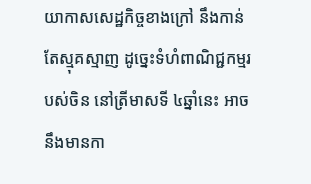យាកាសសេដ្ឋកិច្ចខាងក្រៅ នឹងកាន់តែស្មុគស្មាញ ដូច្នេះទំហំពាណិជ្ជកម្មរបស់ចិន នៅត្រីមាសទី ៤ឆ្នាំនេះ អាចនឹងមានកា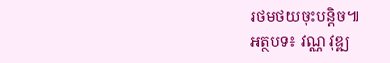រថមថយចុះបន្តិច៕
អត្ថបទ៖ វណ្ណ វុឌ្ឍ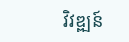វិវឌ្ឍន៍